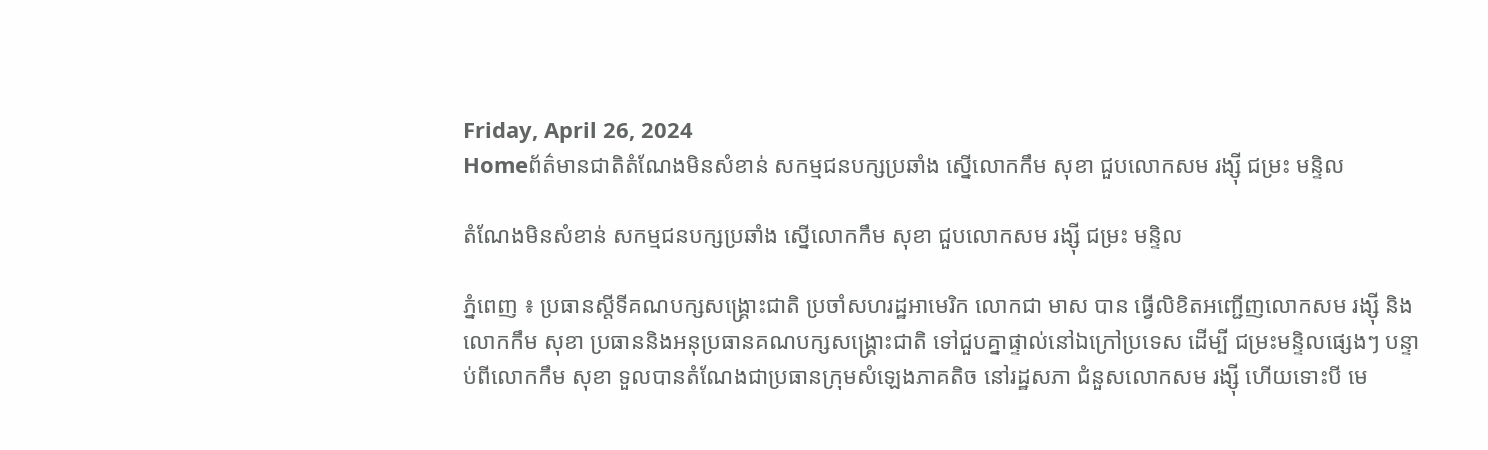Friday, April 26, 2024
Homeព័ត៌មានជាតិតំណែងមិនសំខាន់ សកម្មជនបក្សប្រឆាំង ស្នើលោកកឹម សុខា ជួបលោកសម រង្ស៊ី ជម្រះ មន្ទិល

តំណែងមិនសំខាន់ សកម្មជនបក្សប្រឆាំង ស្នើលោកកឹម សុខា ជួបលោកសម រង្ស៊ី ជម្រះ មន្ទិល

ភ្នំពេញ ៖ ប្រធានស្តីទីគណបក្សសង្គ្រោះជាតិ ប្រចាំសហរដ្ឋអាមេរិក លោកជា មាស បាន ធ្វើលិខិតអញ្ជើញលោកសម រង្ស៊ី និងលោកកឹម សុខា ប្រធាននិងអនុប្រធានគណបក្សសង្គ្រោះជាតិ ទៅជួបគ្នាផ្ទាល់នៅឯក្រៅប្រទេស ដើម្បី ជម្រះមន្ទិលផ្សេងៗ បន្ទាប់ពីលោកកឹម សុខា ទួលបានតំណែងជាប្រធានក្រុមសំឡេងភាគតិច នៅរដ្ឋសភា ជំនួសលោកសម រង្ស៊ី ហើយទោះបី មេ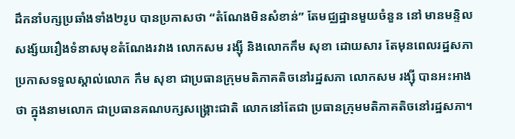ដឹកនាំបក្សប្រឆាំងទាំង២រូប បានប្រកាសថា “តំណែងមិនសំខាន់” តែមជ្ឈដ្ឋានមួយចំនួន នៅ មានមន្ទិលសង្ស័យរឿងទំនាសមុខតំណែងរវាង លោកសម រង្ស៊ី និងលោកកឹម សុខា ដោយសារ តែមុនពេលរដ្ឋសភាប្រកាសទទួលស្គាល់លោក កឹម សុខា ជាប្រធានក្រុមមតិភាគតិចនៅរដ្ឋសភា លោកសម រង្ស៊ី បានអះអាងថា ក្នុងនាមលោក ជាប្រធានគណបក្សសង្គ្រោះជាតិ លោកនៅតែជា ប្រធានក្រុមមតិភាគតិចនៅរដ្ឋសភា។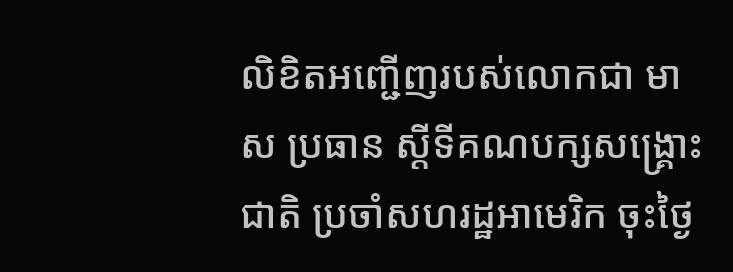លិខិតអញ្ជើញរបស់លោកជា មាស ប្រធាន ស្តីទីគណបក្សសង្គ្រោះជាតិ ប្រចាំសហរដ្ឋអាមេរិក ចុះថ្ងៃ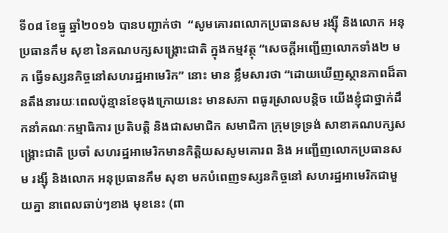ទី០៨ ខែធ្នូ ឆ្នាំ២០១៦ បានបញ្ជាក់ថា  “សូមគោរពលោកប្រធានសម រង្ស៊ី និងលោក អនុប្រធានកឹម សុខា នៃគណបក្សសង្គ្រោះជាតិ ក្នុងកម្មវត្ថុ “សេចក្តីអញ្ជើញលោកទាំង២ មក ធ្វើទស្សនកិច្ចនៅសហរដ្ឋអាមេរិក” នោះ មាន ខ្លឹមសារថា “ដោយឃើញស្ថានភាពដ៏តានតឹងនារយៈពេលប៉ុន្មានខែចុងក្រោយនេះ មានសភា ពធូរស្រាលបន្តិច យើងខ្ញុំជាថ្នាក់ដឹកនាំគណៈកម្មាធិការ ប្រតិបត្តិ និងជាសមាជិក សមាជិកា ក្រុមទ្រទ្រង់ សាខាគណបក្សសង្គ្រោះជាតិ ប្រចាំ សហរដ្ឋអាមេរិកមានកិត្តិយសសូមគោរព និង អញ្ជើញលោកប្រធានសម រង្ស៊ី និងលោក អនុប្រធានកឹម សុខា មកបំពេញទស្សនកិច្ចនៅ សហរដ្ឋអាមេរិកជាមួយគ្នា នាពេលឆាប់ៗខាង មុខនេះ (ពា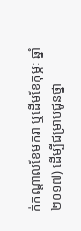ក់កណ្តាលខែមករា ឬដើមខែកុម្ភៈ ឆ្នាំ២០១៧) ដើម្បីជម្រាបជូនថ្នា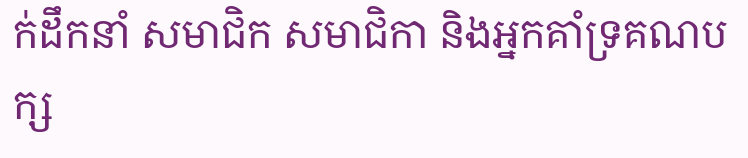ក់ដឹកនាំ សមាជិក សមាជិកា និងអ្នកគាំទ្រគណបក្ស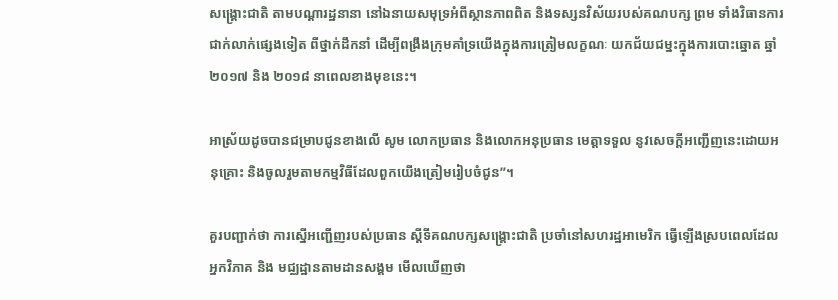សង្គ្រោះជាតិ តាមបណ្តារដ្ឋនានា នៅឯនាយសមុទ្រអំពីស្ថានភាពពិត និងទស្សនវិស័យរបស់គណបក្ស ព្រម ទាំងវិធានការជាក់លាក់ផ្សេងទៀត ពីថ្នាក់ដឹកនាំ ដើម្បីពង្រឹងក្រុមគាំទ្រយើងក្នុងការត្រៀមលក្ខណៈ យកជ័យជម្នះក្នុងការបោះឆ្នោត ឆ្នាំ២០១៧ និង ២០១៨ នាពេលខាងមុខនេះ។

អាស្រ័យដូចបានជម្រាបជូនខាងលើ សូម លោកប្រធាន និងលោកអនុប្រធាន មេត្តាទទួល នូវសេចក្តីអញ្ជើញនេះដោយអនុគ្រោះ និងចូលរួមតាមកម្មវិធីដែលពួកយើងត្រៀមរៀបចំជូន”។

គួរបញ្ជាក់ថា ការស្នើអញ្ជើញរបស់ប្រធាន ស្តីទីគណបក្សសង្គ្រោះជាតិ ប្រចាំនៅសហរដ្ឋអាមេរិក ធ្វើឡើងស្របពេលដែលអ្នកវិភាគ និង មជ្ឈដ្ឋានតាមដានសង្គម មើលឃើញថា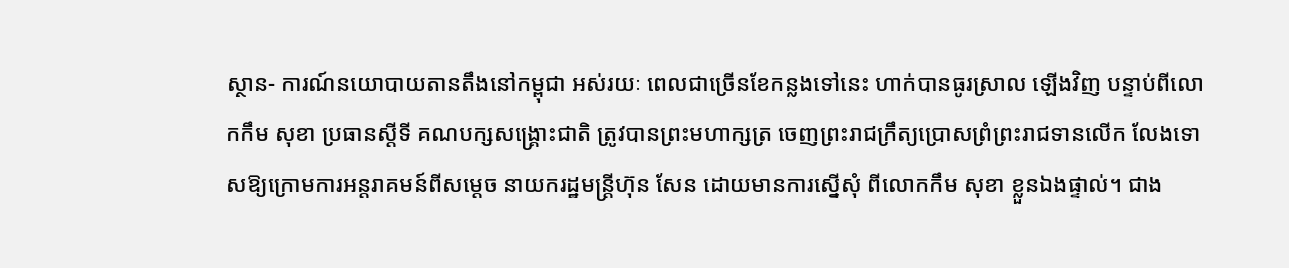ស្ថាន- ការណ៍នយោបាយតានតឹងនៅកម្ពុជា អស់រយៈ ពេលជាច្រើនខែកន្លងទៅនេះ ហាក់បានធូរស្រាល ឡើងវិញ បន្ទាប់ពីលោកកឹម សុខា ប្រធានស្តីទី គណបក្សសង្គ្រោះជាតិ ត្រូវបានព្រះមហាក្សត្រ ចេញព្រះរាជក្រឹត្យប្រោសព្រំព្រះរាជទានលើក លែងទោសឱ្យក្រោមការអន្តរាគមន៍ពីសម្តេច នាយករដ្ឋមន្ត្រីហ៊ុន សែន ដោយមានការស្នើសុំ ពីលោកកឹម សុខា ខ្លួនឯងផ្ទាល់។ ជាង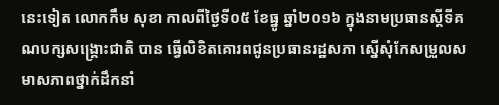នេះទៀត លោកកឹម សុខា កាលពីថ្ងៃទី០៥ ខែធ្នូ ឆ្នាំ២០១៦ ក្នុងនាមប្រធានស្តីទីគណបក្សសង្គ្រោះជាតិ បាន ធ្វើលិខិតគោរពជូនប្រធានរដ្ឋសភា ស្នើសុំកែសម្រួលសមាសភាពថ្នាក់ដឹកនាំ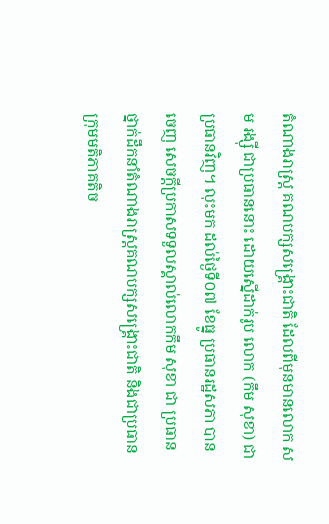តំណាងរាស្ត្រ គណបក្សសង្គ្រោះជាតិ ដែលពីមុនមានលោក សម រង្ស៊ី ជាប្រធាននោះ ដោយស្នើដាក់រូប លោក (កឹម សុខា) ជាប្រធានវិញ។ លុះមក ដល់ថ្ងៃទី០៧ ខែធ្នូ ប្រធានរដ្ឋសភា បានចេញ សេចក្តីប្រកាសទទួលស្គាល់លោកកឹម សុខា ជា ប្រធានថ្នាក់ដឹកនាំតំណាងរាស្ត្រគណបក្សសង្គ្រោះជាតិ និងជាប្រធានក្រុមមតិភាគតិច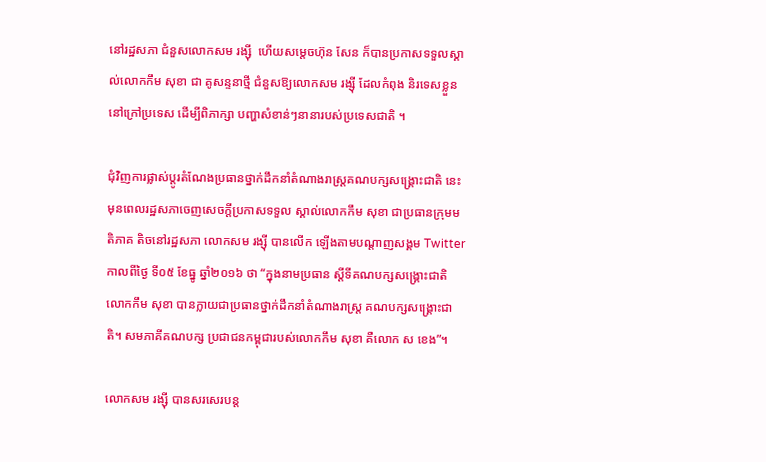នៅរដ្ឋសភា ជំនួសលោកសម រង្ស៊ី  ហើយសម្តេចហ៊ុន សែន ក៏បានប្រកាសទទួលស្គាល់លោកកឹម សុខា ជា គូសន្ទនាថ្មី ជំនួសឱ្យលោកសម រង្ស៊ី ដែលកំពុង និរទេសខ្លួន នៅក្រៅប្រទេស ដើម្បីពិភាក្សា បញ្ហាសំខាន់ៗនានារបស់ប្រទេសជាតិ ។

ជុំវិញការផ្លាស់ប្តូរតំណែងប្រធានថ្នាក់ដឹកនាំតំណាងរាស្ត្រគណបក្សសង្គ្រោះជាតិ នេះ មុនពេលរដ្ឋសភាចេញសេចក្តីប្រកាសទទួល ស្គាល់លោកកឹម សុខា ជាប្រធានក្រុមមតិភាគ តិចនៅរដ្ឋសភា លោកសម រង្ស៊ី បានលើក ឡើងតាមបណ្តាញសង្គម Twitter កាលពីថ្ងៃ ទី០៥ ខែធ្នូ ឆ្នាំ២០១៦ ថា “ក្នុងនាមប្រធាន ស្តីទីគណបក្សសង្គ្រោះជាតិ លោកកឹម សុខា បានក្លាយជាប្រធានថ្នាក់ដឹកនាំតំណាងរាស្ត្រ គណបក្សសង្គ្រោះជាតិ។ សមភាគីគណបក្ស ប្រជាជនកម្ពុជារបស់លោកកឹម សុខា គឺលោក ស ខេង”។

លោកសម រង្ស៊ី បានសរសេរបន្ត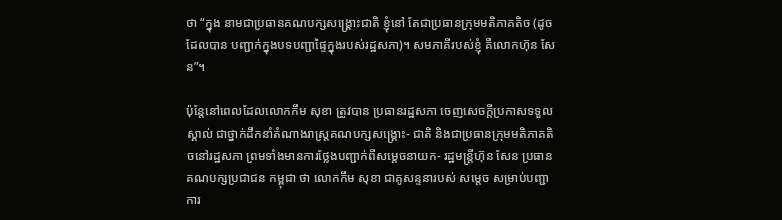ថា “ក្នុង នាមជាប្រធានគណបក្សសង្គ្រោះជាតិ ខ្ញុំនៅ តែជាប្រធានក្រុមមតិភាគតិច (ដូចដែលបាន បញ្ជាក់ក្នុងបទបញ្ជាផ្ទៃក្នុងរបស់រដ្ឋសភា)។ សមភាគីរបស់ខ្ញុំ គឺលោកហ៊ុន សែន”។

ប៉ុន្តែនៅពេលដែលលោកកឹម សុខា ត្រូវបាន ប្រធានរដ្ឋសភា ចេញសេចក្តីប្រកាសទទួលស្គាល់ ជាថ្នាក់ដឹកនាំតំណាងរាស្ត្រគណបក្សសង្គ្រោះ- ជាតិ និងជាប្រធានក្រុមមតិភាគតិចនៅរដ្ឋសភា ព្រមទាំងមានការថ្លែងបញ្ជាក់ពីសម្តេចនាយក- រដ្ឋមន្ត្រីហ៊ុន សែន ប្រធានគណបក្សប្រជាជន កម្ពុជា ថា លោកកឹម សុខា ជាគូសន្ទនារបស់ សម្តេច សម្រាប់បញ្ជាការ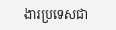ងារប្រទេសជា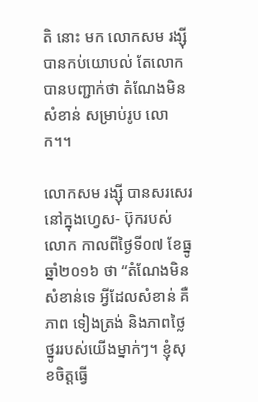តិ នោះ មក លោកសម រង្ស៊ី បានកប់យោបល់ តែលោក បានបញ្ជាក់ថា តំណែងមិនសំខាន់ សម្រាប់រូប លោក។។

លោកសម រង្ស៊ី បានសរសេរនៅក្នុងហ្វេស- ប៊ុករបស់លោក កាលពីថ្ងៃទី០៧ ខែធ្នូ ឆ្នាំ២០១៦ ថា “តំណែងមិនសំខាន់ទេ អ្វីដែលសំខាន់ គឺភាព ទៀងត្រង់ និងភាពថ្លៃថ្នូររបស់យើងម្នាក់ៗ។ ខ្ញុំសុខចិត្តធ្វើ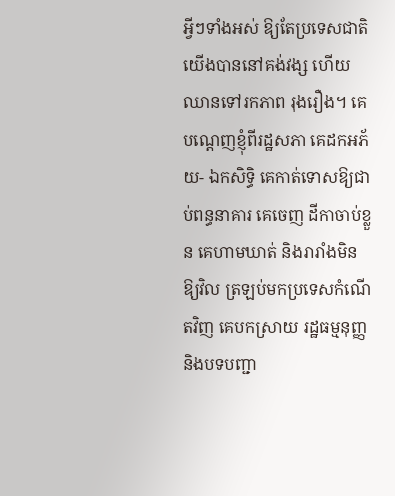អ្វីៗទាំងអស់ ឱ្យតែប្រទេសជាតិ យើងបាននៅគង់វង្ស ហើយឈានទៅរកភាព រុងរឿង។ គេបណ្តេញខ្ញុំពីរដ្ឋសភា គេដកអភ័យ- ឯកសិទ្ធិ គេកាត់ទោសឱ្យជាប់ពន្ធនាគារ គេចេញ ដីកាចាប់ខ្លួន គេហាមឃាត់ និងរារាំងមិនឱ្យវិល ត្រឡប់មកប្រទេសកំណើតវិញ គេបកស្រាយ រដ្ឋធម្មនុញ្ញ និងបទបញ្ជា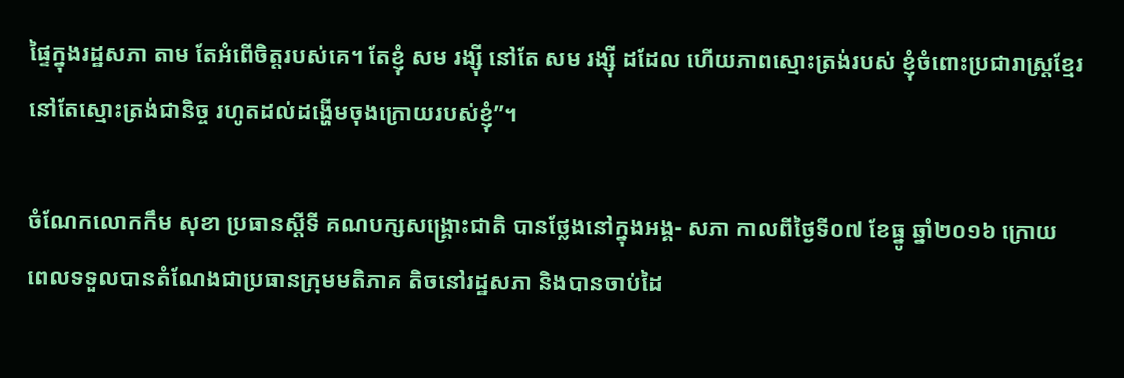ផ្ទៃក្នុងរដ្ឋសភា តាម តែអំពើចិត្តរបស់គេ។ តែខ្ញុំ សម រង្ស៊ី នៅតែ សម រង្ស៊ី ដដែល ហើយភាពស្មោះត្រង់របស់ ខ្ញុំចំពោះប្រជារាស្ត្រខ្មែរ នៅតែស្មោះត្រង់ជានិច្ច រហូតដល់ដង្ហើមចុងក្រោយរបស់ខ្ញុំ”។

ចំណែកលោកកឹម សុខា ប្រធានស្តីទី គណបក្សសង្គ្រោះជាតិ បានថ្លែងនៅក្នុងអង្គ- សភា កាលពីថ្ងៃទី០៧ ខែធ្នូ ឆ្នាំ២០១៦ ក្រោយ ពេលទទួលបានតំណែងជាប្រធានក្រុមមតិភាគ តិចនៅរដ្ឋសភា និងបានចាប់ដៃ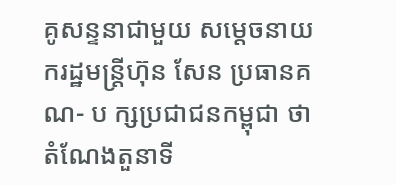គូសន្ទនាជាមួយ សម្តេចនាយករដ្ឋមន្ត្រីហ៊ុន សែន ប្រធានគណ- ប ក្សប្រជាជនកម្ពុជា ថា តំណែងតួនាទី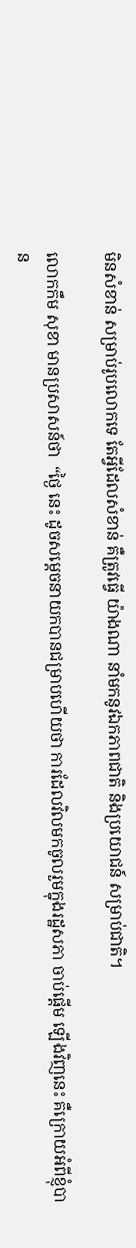មិនសំខាន់ សម្រាប់រូបលោកទេ តែអ្វីដែលសំខាន់ គឺត្រូវធ្វើ យ៉ាងណា នាំមកនូវឯកភាពជាតិ និងប្រយោជន៍ សម្រាប់ជាតិ។

លោកកឹម សុខា មានប្រសាសន៍ថា  “ថ្ងៃ នេះ ដូចសម្តេចនាយកបានជម្រាបហើយថា ការដែលវិលមកចូលរួមក្នុងរដ្ឋសភា ចាប់ផ្តើម ឡើងវិញនេះ គឺក្រោយអំពីខ្ញុំបាន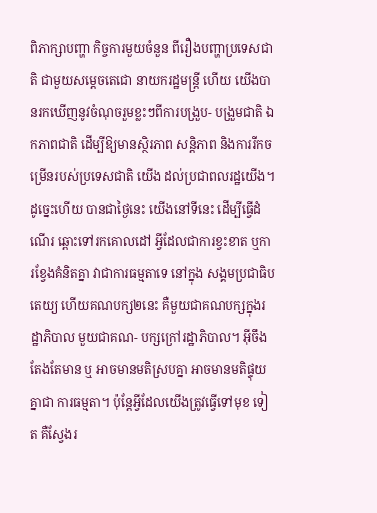ពិភាក្សាបញ្ហា កិច្ចការមួយចំនួន ពីរឿងបញ្ហាប្រទេសជាតិ ជាមួយសម្តេចតេជោ នាយករដ្ឋមន្ត្រី ហើយ យើងបានរកឃើញនូវចំណុចរួមខ្លះៗពីការបង្រួប- បង្រួមជាតិ ឯកភាពជាតិ ដើម្បីឱ្យមានស្ថិរភាព សន្តិភាព និងការរីកចម្រើនរបស់ប្រទេសជាតិ យើង ដល់ប្រជាពលរដ្ឋយើង។ ដូច្នេះហើយ បានជាថ្ងៃនេះ យើងនៅទីនេះ ដើម្បីធ្វើដំណើរ ឆ្ពោះទៅរកគោលដៅ អ្វីដែលជាការខ្វះខាត ឬការខ្វែងគំនិតគ្នា វាជាការធម្មតាទេ នៅក្នុង សង្គមប្រជាធិបតេយ្យ ហើយគណបក្ស២នេះ គឺមួយជាគណបក្សក្នុងរដ្ឋាភិបាល មួយជាគណ- បក្សក្រៅរដ្ឋាភិបាល។ អ៊ីចឹងតែងតែមាន ឬ អាចមានមតិស្របគ្នា អាចមានមតិផ្ទុយគ្នាជា ការធម្មតា។ ប៉ុន្តែអ្វីដែលយើងត្រូវធ្វើទៅមុខ ទៀត គឺស្វែងរ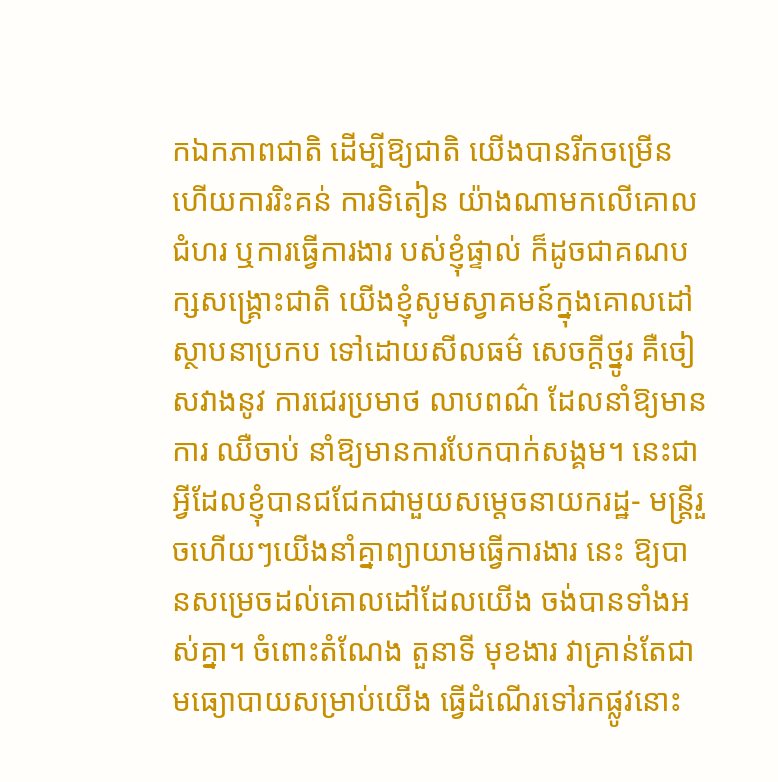កឯកភាពជាតិ ដើម្បីឱ្យជាតិ យើងបានរីកចម្រើន ហើយការរិះគន់ ការទិតៀន យ៉ាងណាមកលើគោលជំហរ ឬការធ្វើការងារ បស់ខ្ញុំផ្ទាល់ ក៏ដូចជាគណបក្សសង្គ្រោះជាតិ យើងខ្ញុំសូមស្វាគមន៍ក្នុងគោលដៅស្ថាបនាប្រកប ទៅដោយសីលធម៌ សេចក្តីថ្នូរ គឺចៀសវាងនូវ ការជេរប្រមាថ លាបពណ៌ ដែលនាំឱ្យមានការ ឈឺចាប់ នាំឱ្យមានការបែកបាក់សង្គម។ នេះជា អ្វីដែលខ្ញុំបានជជែកជាមួយសម្តេចនាយករដ្ឋ- មន្ត្រីរួចហើយៗយើងនាំគ្នាព្យាយាមធ្វើការងារ នេះ ឱ្យបានសម្រេចដល់គោលដៅដែលយើង ចង់បានទាំងអស់គ្នា។ ចំពោះតំណែង តួនាទី មុខងារ វាគ្រាន់តែជាមធ្យោបាយសម្រាប់យើង ធ្វើដំណើរទៅរកផ្លូវនោះ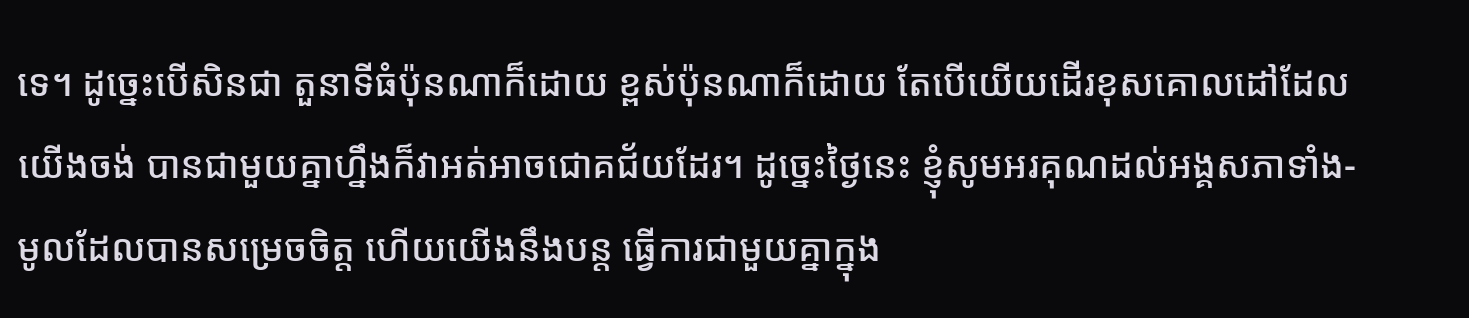ទេ។ ដូច្នេះបើសិនជា តួនាទីធំប៉ុនណាក៏ដោយ ខ្ពស់ប៉ុនណាក៏ដោយ តែបើយើយដើរខុសគោលដៅដែលយើងចង់ បានជាមួយគ្នាហ្នឹងក៏វាអត់អាចជោគជ័យដែរ។ ដូច្នេះថ្ងៃនេះ ខ្ញុំសូមអរគុណដល់អង្គសភាទាំង- មូលដែលបានសម្រេចចិត្ត ហើយយើងនឹងបន្ត ធ្វើការជាមួយគ្នាក្នុង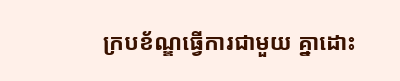ក្របខ័ណ្ឌធ្វើការជាមួយ គ្នាដោះ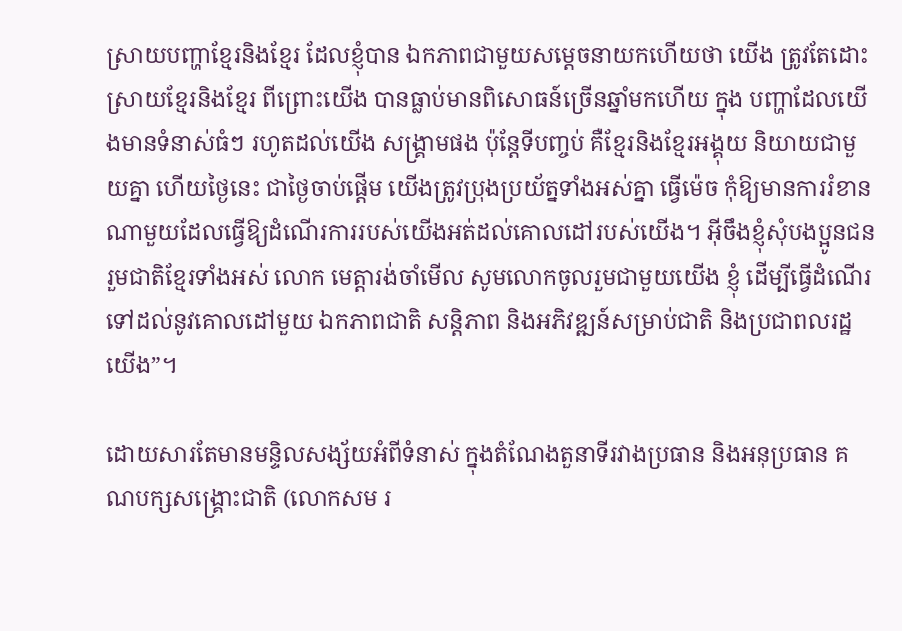ស្រាយបញ្ហាខ្មែរនិងខ្មែរ ដែលខ្ញុំបាន ឯកភាពជាមួយសម្តេចនាយកហើយថា យើង ត្រូវតែដោះស្រាយខ្មែរនិងខ្មែរ ពីព្រោះយើង បានធ្លាប់មានពិសោធន៍ច្រើនឆ្នាំមកហើយ ក្នុង បញ្ហាដែលយើងមានទំនាស់ធំៗ រហូតដល់យើង សង្គ្រាមផង ប៉ុន្តែទីបញ្ចប់ គឺខ្មែរនិងខ្មែរអង្គុយ និយាយជាមួយគ្នា ហើយថ្ងៃនេះ ជាថ្ងៃចាប់ផ្តើម យើងត្រូវប្រុងប្រយ័ត្នទាំងអស់គ្នា ធ្វើម៉េច កុំឱ្យមានការរំខានណាមួយដែលធ្វើឱ្យដំណើរការរបស់យើងអត់ដល់គោលដៅរបស់យើង។ អ៊ីចឹងខ្ញុំសុំបងប្អូនជនរួមជាតិខ្មែរទាំងអស់ លោក មេត្តារង់ចាំមើល សូមលោកចូលរួមជាមួយយើង ខ្ញុំ ដើម្បីធ្វើដំណើរទៅដល់នូវគោលដៅមួយ ឯកភាពជាតិ សន្តិភាព និងអភិវឌ្ឍន៍សម្រាប់ជាតិ និងប្រជាពលរដ្ឋយើង”។

ដោយសារតែមានមន្ទិលសង្ស័យអំពីទំនាស់ ក្នុងតំណែងតួនាទីរវាងប្រធាន និងអនុប្រធាន គណបក្សសង្គ្រោះជាតិ (លោកសម រ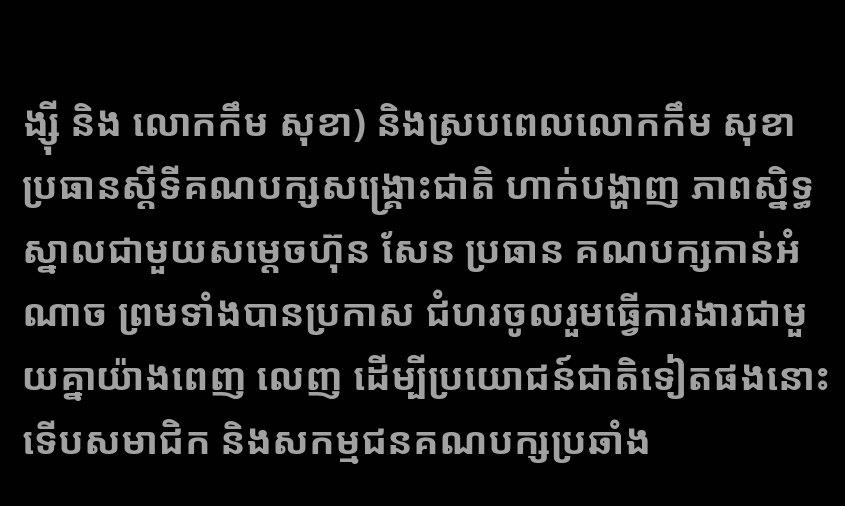ង្ស៊ី និង លោកកឹម សុខា) និងស្របពេលលោកកឹម សុខា ប្រធានស្តីទីគណបក្សសង្គ្រោះជាតិ ហាក់បង្ហាញ ភាពស្និទ្ធស្នាលជាមួយសម្តេចហ៊ុន សែន ប្រធាន គណបក្សកាន់អំណាច ព្រមទាំងបានប្រកាស ជំហរចូលរួមធ្វើការងារជាមួយគ្នាយ៉ាងពេញ លេញ ដើម្បីប្រយោជន៍ជាតិទៀតផងនោះ ទើបសមាជិក និងសកម្មជនគណបក្សប្រឆាំង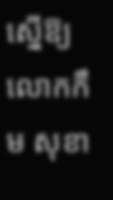ស្នើឱ្យលោកកឹម សុខា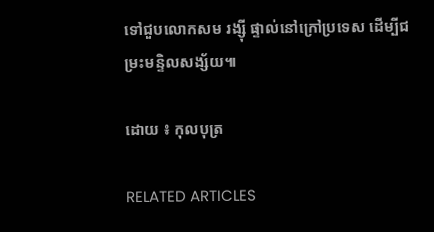ទៅជួបលោកសម រង្ស៊ី ផ្ទាល់នៅក្រៅប្រទេស ដើម្បីជម្រះមន្ទិលសង្ស័យ៕

ដោយ ៖ កុលបុត្រ

RELATED ARTICLES